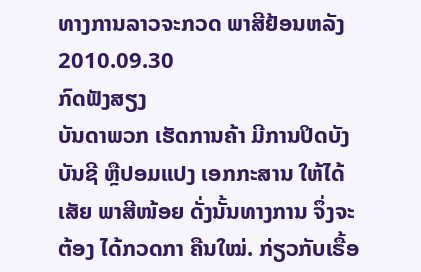ທາງການລາວຈະກວດ ພາສີຢ້ອນຫລັງ
2010.09.30
ກົດຟັງສຽງ
ບັນດາພວກ ເຮັດການຄ້າ ມີການປິດບັງ ບັນຊີ ຫຼືປອມແປງ ເອກກະສານ ໃຫ້ໄດ້ເສັຍ ພາສີໜ້ອຍ ດັ່ງນັ້ນທາງການ ຈຶ່ງຈະຕ້ອງ ໄດ້ກວດກາ ຄືນໃໝ່. ກ່ຽວກັບເຣື້ອ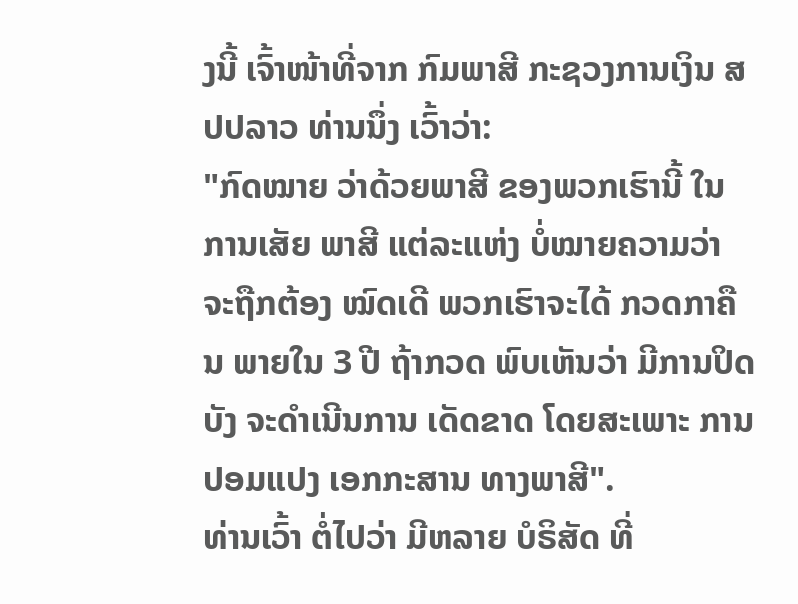ງນີ້ ເຈົ້າໜ້າທີ່ຈາກ ກົມພາສີ ກະຊວງການເງິນ ສປປລາວ ທ່ານນຶ່ງ ເວົ້າວ່າ:
"ກົດໝາຍ ວ່າດ້ວຍພາສີ ຂອງພວກເຮົານີ້ ໃນການເສັຍ ພາສີ ແຕ່ລະແຫ່ງ ບໍ່ໝາຍຄວາມວ່າ ຈະຖືກຕ້ອງ ໝົດເດີ ພວກເຮົາຈະໄດ້ ກວດກາຄືນ ພາຍໃນ 3 ປີ ຖ້າກວດ ພົບເຫັນວ່າ ມີການປິດບັງ ຈະດຳເນີນການ ເດັດຂາດ ໂດຍສະເພາະ ການປອມແປງ ເອກກະສານ ທາງພາສີ".
ທ່ານເວົ້າ ຕໍ່ໄປວ່າ ມີຫລາຍ ບໍຣິສັດ ທີ່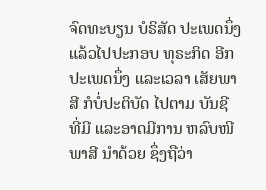ຈົດທະບຽນ ບໍຣິສັດ ປະເພດນຶ່ງ ແລ້ວໄປປະກອບ ທຸຣະກິດ ອີກປະເພດນຶ່ງ ແລະເວລາ ເສັຍພາສີ ກໍບໍ່ປະຕິບັດ ໄປຕາມ ບັນຊີ ທີ່ມີ ແລະອາດມີການ ຫລົບໜີພາສີ ນຳດ້ວຍ ຊຶ່ງຖືວ່າ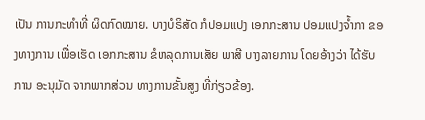ເປັນ ການກະທຳທີ່ ຜິດກົດໝາຍ. ບາງບໍຣິສັດ ກໍປອມແປງ ເອກກະສານ ປອມແປງຈ້ຳກາ ຂອງທາງການ ເພື່ອເຮັດ ເອກກະສານ ຂໍຫລຸດການເສັຍ ພາສີ ບາງລາຍການ ໂດຍອ້າງວ່າ ໄດ້ຮັບການ ອະນຸມັດ ຈາກພາກສ່ວນ ທາງການຂັ້ນສູງ ທີ່ກ່ຽວຂ້ອງ.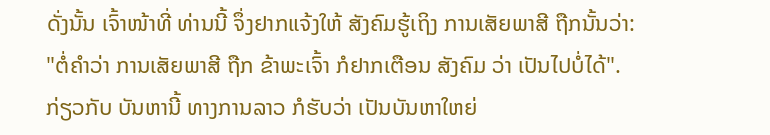ດັ່ງນັ້ນ ເຈົ້າໜ້າທີ່ ທ່ານນີ້ ຈຶ່ງຢາກແຈ້ງໃຫ້ ສັງຄົມຮູ້ເຖິງ ການເສັຍພາສີ ຖືກນັ້ນວ່າ:
"ຕໍ່ຄຳວ່າ ການເສັຍພາສີ ຖືກ ຂ້າພະເຈົ້າ ກໍຢາກເຕືອນ ສັງຄົມ ວ່າ ເປັນໄປບໍ່ໄດ້".
ກ່ຽວກັບ ບັນຫານີ້ ທາງການລາວ ກໍຮັບວ່າ ເປັນບັນຫາໃຫຍ່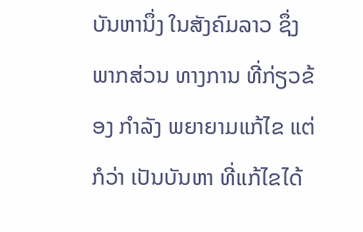ບັນຫານຶ່ງ ໃນສັງຄົມລາວ ຊຶ່ງພາກສ່ວນ ທາງການ ທີ່ກ່ຽວຂ້ອງ ກຳລັງ ພຍາຍາມແກ້ໄຂ ແຕ່ກໍວ່າ ເປັນບັນຫາ ທີ່ແກ້ໄຂໄດ້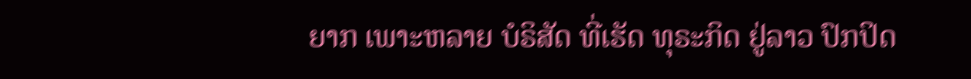ຍາກ ເພາະຫລາຍ ບໍຣິສັດ ທີ່ເຮັດ ທຸຣະກິດ ຢູ່ລາວ ປົກປິດ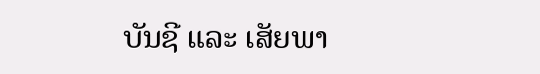ບັນຊີ ແລະ ເສັຍພາ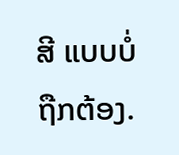ສີ ແບບບໍ່ຖືກຕ້ອງ.